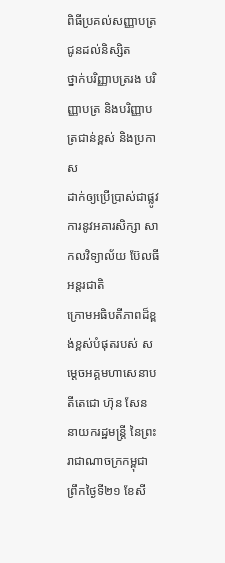ពិធីប្រគល់សញ្ញាបត្រ ជូនដល់និស្សិត
ថ្នាក់បរិញ្ញាបត្ររង បរិញ្ញាបត្រ និងបរិញ្ញាបត្រជាន់ខ្ពស់ និងប្រកាស
ដាក់ឲ្យប្រើប្រាស់ជាផ្លូវការនូវអគារសិក្សា សាកលវិទ្យាល័យ ប៊ែលធី អន្តរជាតិ
ក្រោមអធិបតីភាពដ៏ខ្ពង់ខ្ពស់បំផុតរបស់ សម្តេចអគ្គមហាសេនាបតីតេជោ ហ៊ុន សែន
នាយករដ្ឋមន្ត្រី នៃព្រះរាជាណាចក្រកម្ពុជា
ព្រឹកថ្ងៃទី២១ ខែសី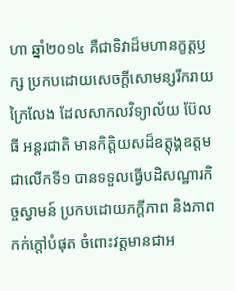ហា ឆ្នាំ២០១៤ គឺជាទិវាដ៏មហានក្ខត្តឫក្ស ប្រកបដោយសេចក្តីសោមន្សរីករាយក្រៃលែង ដែលសាកលវិទ្យាល័យ ប៊ែលធី អន្តរជាតិ មានកិត្តិយសដ៏ឧត្តុង្គឧត្តម ជាលើកទី១ បានទទួលធ្វើបដិសណ្ឋារកិច្ចស្វាមន៍ ប្រកបដោយភក្តីភាព និងភាពកក់ក្តៅបំផុត ចំពោះវត្តមានជាអ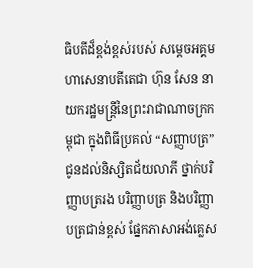ធិបតីដ៏ខ្ពង់ខ្ពស់របស់ សម្តេចអគ្គមហាសេនាបតីតេជា ហ៊ុន សែន នាយករដ្ឋមន្ត្រីនៃព្រះរាជាណាចក្រកម្ពុជា ក្នុងពិធីប្រគល់ “សញ្ញាបត្រ” ជូនដល់និស្សិតជ័យលាភី ថ្នាក់បរិញ្ញាបត្ររង បរិញ្ញាបត្រ និងបរិញ្ញាបត្រជាន់ខ្ពស់ ផ្នែកភាសាអង់គ្លេស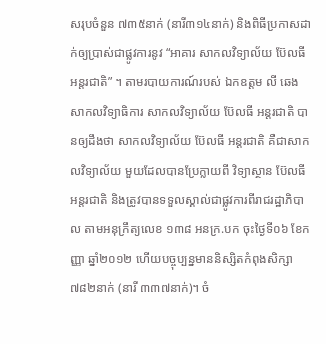សរុបចំនួន ៧៣៥នាក់ (នារី៣១៤នាក់) និងពិធីប្រកាសដាក់ឲ្យប្រាស់ជាផ្លូវការនូវ “អាគារ សាកលវិទ្យាល័យ ប៊ែលធី អន្តរជាតិ” ។ តាមរបាយការណ៍របស់ ឯកឧត្តម លី ឆេង សាកលវិទ្យាធិការ សាកលវិទ្យាល័យ ប៊ែលធី អន្តរជាតិ បានឲ្យដឹងថា សាកលវិទ្យាល័យ ប៊ែលធី អន្តរជាតិ គឺជាសាកលវិទ្យាល័យ មួយដែលបានប្រែក្លាយពី វិទ្យាស្ថាន ប៊ែលធី អន្តរជាតិ និងត្រូវបានទទួលស្គាល់ជាផ្លូវការពីរាជរដ្ឋាភិបាល តាមអនុក្រឹត្យលេខ ១៣៨ អនក្រ.បក ចុះថ្ងៃទី០៦ ខែកញ្ញា ឆ្នាំ២០១២ ហើយបច្ចុប្បន្នមាននិស្សិតកំពុងសិក្សា ៧៨២នាក់ (នារី ៣៣៧នាក់)។ ចំ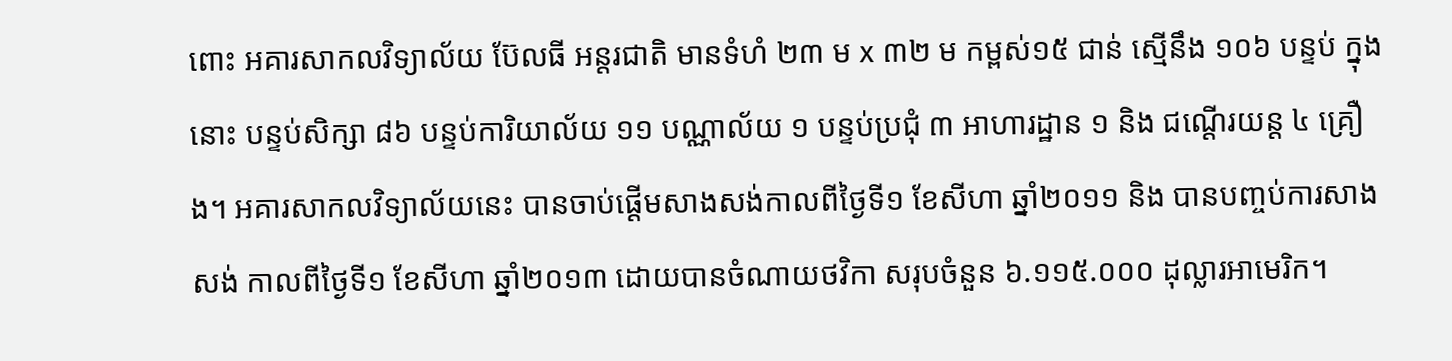ពោះ អគារសាកលវិទ្យាល័យ ប៊ែលធី អន្តរជាតិ មានទំហំ ២៣ ម x ៣២ ម កម្ពស់១៥ ជាន់ ស្មើនឹង ១០៦ បន្ទប់ ក្នុងនោះ បន្ទប់សិក្សា ៨៦ បន្ទប់ការិយាល័យ ១១ បណ្ណាល័យ ១ បន្ទប់ប្រជុំ ៣ អាហារដ្ឋាន ១ និង ជណ្ដើរយន្ត ៤ គ្រឿង។ អគារសាកលវិទ្យាល័យនេះ បានចាប់ផ្ដើមសាងសង់កាលពីថ្ងៃទី១ ខែសីហា ឆ្នាំ២០១១ និង បានបញ្ចប់ការសាងសង់ កាលពីថ្ងៃទី១ ខែសីហា ឆ្នាំ២០១៣ ដោយបានចំណាយថវិកា សរុបចំនួន ៦.១១៥.០០០ ដុល្លារអាមេរិក។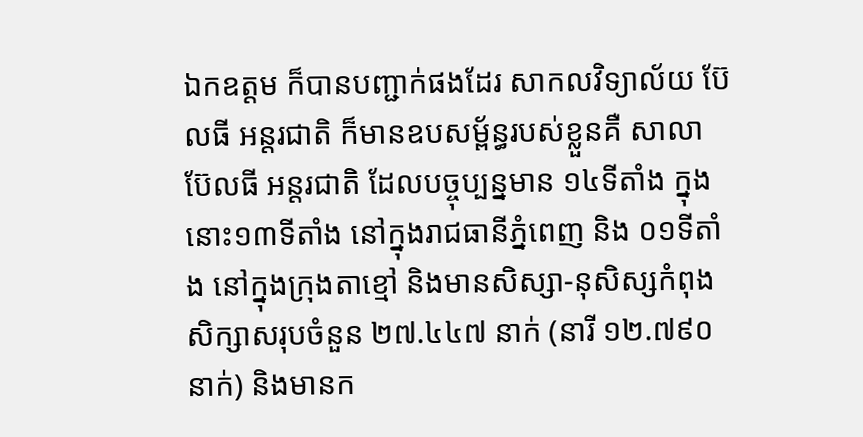ឯកឧត្តម ក៏បានបញ្ជាក់ផងដែរ សាកលវិទ្យាល័យ ប៊ែលធី អន្តរជាតិ ក៏មានឧបសម្ព័ន្ធរបស់ខ្លួនគឺ សាលា ប៊ែលធី អន្តរជាតិ ដែលបច្ចុប្បន្នមាន ១៤ទីតាំង ក្នុងនោះ១៣ទីតាំង នៅក្នុងរាជធានីភ្នំពេញ និង ០១ទីតាំង នៅក្នុងក្រុងតាខ្មៅ និងមានសិស្សា-នុសិស្សកំពុងសិក្សាសរុបចំនួន ២៧.៤៤៧ នាក់ (នារី ១២.៧៩០នាក់) និងមានក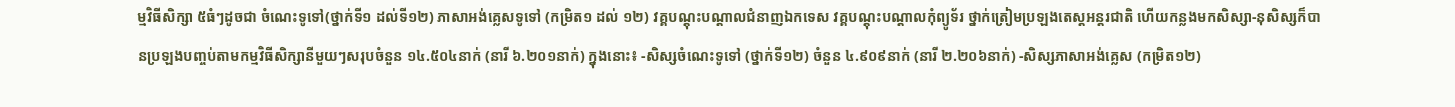ម្មវិធីសិក្សា ៥ធំៗដូចជា ចំណេះទូទៅ(ថ្នាក់ទី១ ដល់ទី១២) ភាសាអង់គ្លេសទូទៅ (កម្រិត១ ដល់ ១២) វគ្គបណ្តុះបណ្តាលជំនាញឯកទេស វគ្គបណ្តុះបណ្តាលកុំព្យូទ័រ ថ្នាក់ត្រៀមប្រឡងតេស្តអន្តរជាតិ ហើយកន្លងមកសិស្សា-នុសិស្សក៏បានប្រឡងបញ្ចប់តាមកម្មវិធីសិក្សានីមួយៗសរុបចំនួន ១៤.៥០៤នាក់ (នារី ៦.២០១នាក់) ក្នុងនោះ៖ -សិស្សចំណេះទូទៅ (ថ្នាក់ទី១២) ចំនួន ៤.៩០៩នាក់ (នារី ២.២០៦នាក់) -សិស្សភាសាអង់គ្លេស (កម្រិត១២)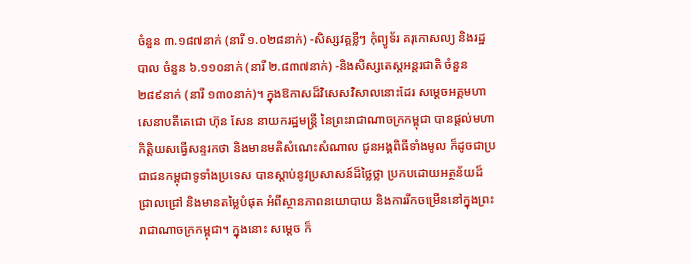ចំនួន ៣.១៨៧នាក់ (នារី ១.០២៨នាក់) -សិស្សវគ្គខ្លីៗ កុំព្យូទ័រ គរុកោសល្យ និងរដ្ឋបាល ចំនួន ៦.១១០នាក់ (នារី ២.៨៣៧នាក់) -និងសិស្សតេស្តអន្តរជាតិ ចំនួន ២៨៩នាក់ (នារី ១៣០នាក់)។ ក្នុងឱកាសដ៏វិសេសវិសាលនោះដែរ សម្ដេចអគ្គមហាសេនាបតីតេជោ ហ៊ុន សែន នាយករដ្ឋមន្ត្រី នៃព្រះរាជាណាចក្រកម្ពុជា បានផ្តល់មហាកិត្តិយសធ្វើសន្ទរកថា និងមានមតិសំណេះសំណាល ជូនអង្គពិធីទាំងមូល ក៏ដូចជាប្រជាជនកម្ពុជាទូទាំងប្រទេស បានស្តាប់នូវប្រសាសន៍ដ៏ថ្លៃថ្លា ប្រកបដោយអត្ថន័យដ៏ជ្រាលជ្រៅ និងមានតម្លៃបំផុត អំពីស្ថានភាពនយោបាយ និងការរីកចម្រើននៅក្នុងព្រះរាជាណាចក្រកម្ពុជា។ ក្នុងនោះ សម្តេច ក៏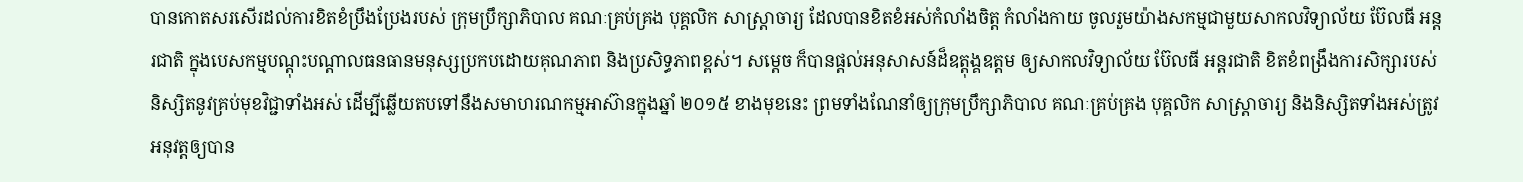បានកោតសរសើរដល់ការខិតខំប្រឹងប្រែងរបស់ ក្រុមប្រឹក្សាភិបាល គណៈគ្រប់គ្រង បុគ្គលិក សាស្ត្រាចារ្យ ដែលបានខិតខំអស់កំលាំងចិត្ត កំលាំងកាយ ចូលរួមយ៉ាងសកម្មជាមួយសាកលវិទ្យាល័យ ប៊ែលធី អន្តរជាតិ ក្នុងបេសកម្មបណ្តុះបណ្តាលធនធានមនុស្សប្រកបដោយគុណភាព និងប្រសិទ្ធភាពខ្ពស់។ សម្ដេច ក៏បានផ្តល់អនុសាសន៍ដ៏ឧត្តុង្គឧត្តម ឲ្យសាកលវិទ្យាល័យ ប៊ែលធី អន្តរជាតិ ខិតខំពង្រឹងការសិក្សារបស់និស្សិតនូវគ្រប់មុខវិជ្ជាទាំងអស់ ដើម្បីឆ្លើយតបទៅនឹងសមាហរណកម្មអាស៊ានក្នុងឆ្នាំ ២០១៥ ខាងមុខនេះ ព្រមទាំងណែនាំឲ្យក្រុមប្រឹក្សាភិបាល គណៈគ្រប់គ្រង បុគ្គលិក សាស្ត្រាចារ្យ និងនិស្សិតទាំងអស់ត្រូវអនុវត្តឲ្យបាន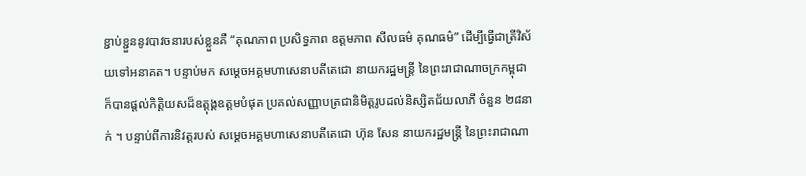ខ្ជាប់ខ្ជួននូវបាវចនារបស់ខ្លួនគឺ “គុណភាព ប្រសិទ្ធភាព ឧត្តមភាព សីលធម៌ គុណធម៌” ដើម្បីធ្វើជាត្រីវិស័យទៅអនាគត។ បន្ទាប់មក សម្ដេចអគ្គមហាសេនាបតីតេជោ នាយករដ្ឋមន្ត្រី នៃព្រះរាជាណាចក្រកម្ពុជា ក៏បានផ្តល់កិត្តិយសដ៏ឧត្តុង្គឧត្តមបំផុត ប្រគល់សញ្ញាបត្រជានិមិត្តរូបដល់និស្សិតជ័យលាភី ចំនួន ២៨នាក់ ។ បន្ទាប់ពីការនិវត្តរបស់ សម្ដេចអគ្គមហាសេនាបតីតេជោ ហ៊ុន សែន នាយករដ្ឋមន្ត្រី នៃព្រះរាជាណា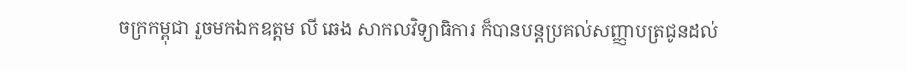ចក្រកម្ពុជា រួចមកឯកឧត្តម លី ឆេង សាកលវិទ្យាធិការ ក៏បានបន្តប្រគល់សញ្ញាបត្រជូនដល់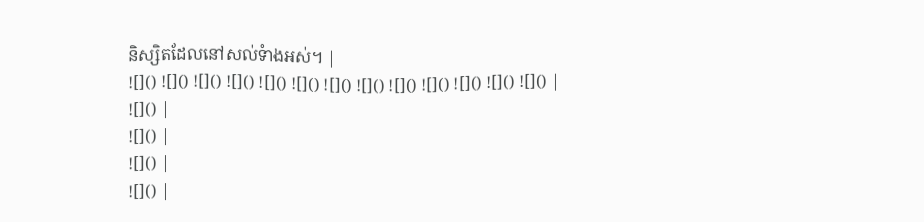និស្សិតដែលនៅសល់ទំាងអស់។ |
![]() ![]() ![]() ![]() ![]() ![]() ![]() ![]() ![]() ![]() ![]() ![]() ![]() |
![]() |
![]() |
![]() |
![]() |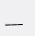___